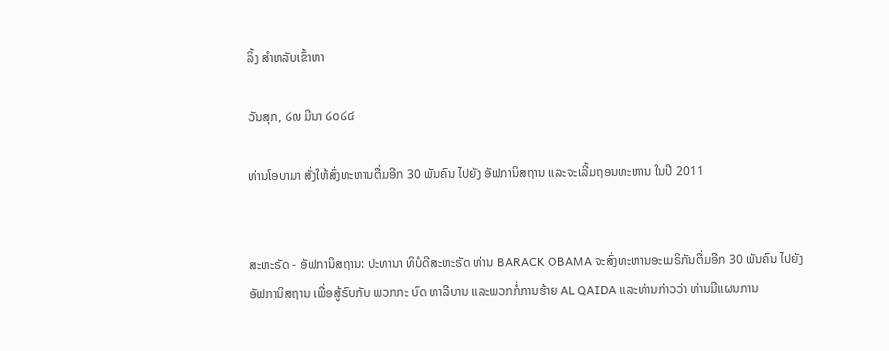ລິ້ງ ສຳຫລັບເຂົ້າຫາ

ວັນສຸກ, ໒໙ ມີນາ ໒໐໒໔

ທ່ານໂອບາມາ ສັ່ງໃຫ້ສົ່ງທະຫານຕື່ມອີກ 30 ພັນຄົນ ໄປຍັງ ອັຟການິສຖານ ແລະຈະເລີ້ມຖອນທະຫານ ໃນປີ 2011


ສະຫະຣັດ - ອັຟການິສຖານ: ປະທານາ ທິບໍດີສະຫະຣັດ ທ່ານ BARACK OBAMA ຈະສົ່ງທະຫານອະເມຣິກັນຕື່ມອີກ 30 ພັນຄົນ ໄປຍັງອັຟການິສຖານ ເພື່ອສູ້ຣົບກັບ ພວກກະ ບົດ ທາລີບານ ແລະພວກກໍ່ການຮ້າຍ AL QAIDA ແລະທ່ານກ່າວວ່າ ທ່ານມີແຜນການ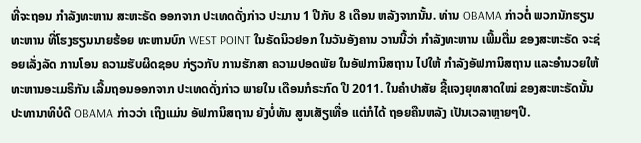ທີ່ຈະຖອນ ກຳລັງທະຫານ ສະຫະຣັດ ອອກຈາກ ປະເທດດັ່ງກ່າວ ປະມານ 1 ປີກັບ 8 ເດືອນ ຫລັງຈາກນັ້ນ. ທ່ານ OBAMA ກ່າວຕໍ່ ພວກນັກຮຽນທະຫານ ທີ່ໂຮງຮຽນນາຍຮ້ອຍ ທະຫານບົກ WEST POINT ໃນຣັດນິວຢອກ ໃນວັນອັງຄານ ວານນີ້ວ່າ ກຳລັງທະຫານ ເພີ້ມຕື່ມ ຂອງສະຫະຣັດ ຈະຊ່ອຍເລັ່ງລັດ ການໂອນ ຄວາມຮັບຜິດຊອບ ກ່ຽວກັບ ການຮັກສາ ຄວາມປອດພັຍ ໃນອັຟການິສຖານ ໄປໃຫ້ ກຳລັງອັຟການິສຖານ ແລະອຳນວຍໃຫ້ ທະຫານອະເມຣິກັນ ເລີ້ມຖອນອອກຈາກ ປະເທດດັ່ງກ່າວ ພາຍໃນ ເດືອນກໍຣະກົດ ປີ 2011. ໃນຄຳປາສັຍ ຊີ້ແຈງຍຸທສາດໃໝ່ ຂອງສະຫະຣັດນັ້ນ ປະທານາທິບໍດີ OBAMA ກ່າວວ່າ ເຖິງແມ່ນ ອັຟການິສຖານ ຍັງບໍ່ທັນ ສູນເສັຽເທື່ອ ແຕ່ກໍໄດ້ ຖອຍຄືນຫລັງ ເປັນເວລາຫຼາຍໆປີ.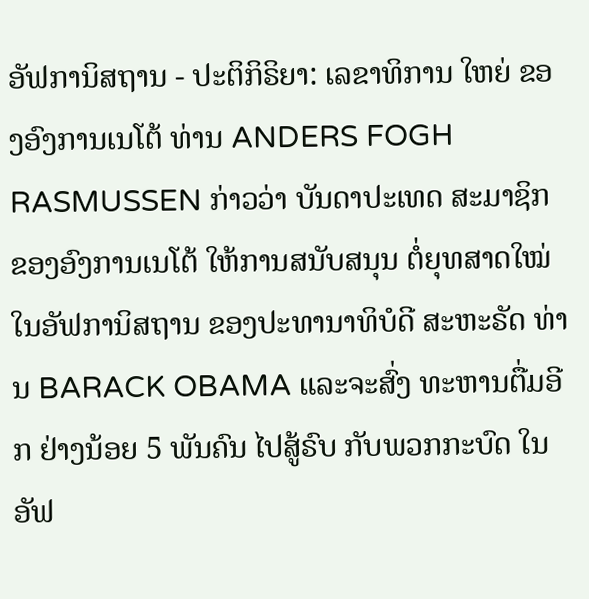ອັຟການິສຖານ - ປະຕິກິຣິຍາ: ເລຂາທິການ ໃຫຍ່ ຂອງອົງການເນໂຕ້ ທ່ານ ANDERS FOGH RASMUSSEN ກ່າວວ່າ ບັນດາປະເທດ ສະມາຊິກ ຂອງອົງການເນໂຕ້ ໃຫ້ການສນັບສນຸນ ຕໍ່ຍຸທສາດໃໝ່ ໃນອັຟການິສຖານ ຂອງປະທານາທິບໍດີ ສະຫະຣັດ ທ່ານ BARACK OBAMA ແລະຈະສົ່ງ ທະຫານຕື່ມອີກ ຢ່າງນ້ອຍ 5 ພັນຄົນ ໄປສູ້ຣົບ ກັບພວກກະບົດ ໃນອັຟ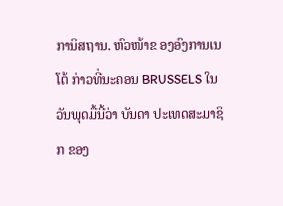ການິສຖານ. ຫົວໜ້າຂ ອງອົງການເນໂຕ້ ກ່າວທີ່ນະຄອນ BRUSSELS ໃນວັນພຸດມື້ນີ້ວ່າ ບັນດາ ປະເທດສະມາຊິກ ຂອງ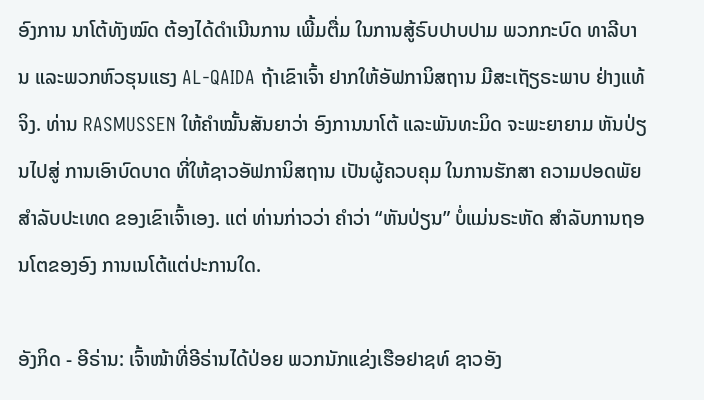ອົງການ ນາໂຕ້ທັງໝົດ ຕ້ອງໄດ້ດຳເນີນການ ເພີ້ມຕື່ມ ໃນການສູ້ຣົບປາບປາມ ພວກກະບົດ ທາລີບານ ແລະພວກຫົວຮຸນແຮງ AL-QAIDA ຖ້າເຂົາເຈົ້າ ຢາກໃຫ້ອັຟການິສຖານ ມີສະເຖັຽຣະພາບ ຢ່າງແທ້ຈິງ. ທ່ານ RASMUSSEN ໃຫ້ຄຳໝັ້ນສັນຍາວ່າ ອົງການນາໂຕ້ ແລະພັນທະມິດ ຈະພະຍາຍາມ ຫັນປ່ຽນໄປສູ່ ການເອົາບົດບາດ ທີ່ໃຫ້ຊາວອັຟການິສຖານ ເປັນຜູ້ຄວບຄຸມ ໃນການຮັກສາ ຄວາມປອດພັຍ ສຳລັບປະເທດ ຂອງເຂົາເຈົ້າເອງ. ແຕ່ ທ່ານກ່າວວ່າ ຄຳວ່າ “ຫັນປ່ຽນ” ບໍ່ແມ່ນຣະຫັດ ສຳລັບການຖອນໂຕຂອງອົງ ການເນໂຕ້ແຕ່ປະການໃດ.

ອັງກິດ - ອີຣ່ານ: ເຈົ້າໜ້າທີ່ອີຣ່ານໄດ້ປ່ອຍ ພວກນັກແຂ່ງເຮືອຢາຊທ໌ ຊາວອັງ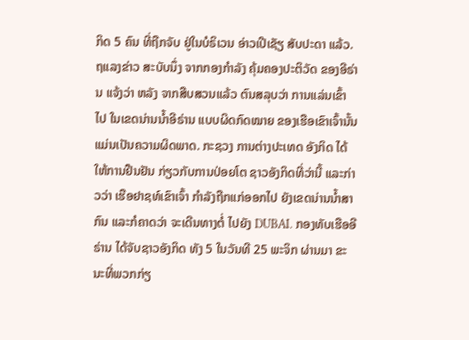ກິດ 5 ຄົນ ທີ່ຖືກຈັບ ຢູ່ໃນບໍຣິເວນ ອ່າວເປີເຊັຽ ສັບປະດາ ແລ້ວ. ຖແລງຂ່າວ ສະບັບນຶ່ງ ຈາກກອງກຳລັງ ຄຸ້ມຄອງປະຕິວັດ ຂອງອີຣ່ານ ແຈ້ງວ່າ ຫລັງ ຈາກສືບສວນແລ້ວ ຕົນສລຸບວ່າ ການແລ່ນເຂົ້າ ໄປ ໃນເຂດນ່ານນ້ຳອີຣ່ານ ແບບຜິດກົດໝາຍ ຂອງເຮືອເຂົາເຈົ້ານັ້ນ ແມ່ນເປັນຄວາມຜິດພາດ. ກະຊວງ ການຕ່າງປະເທດ ອັງກິດ ໄດ້ໃຫ້ການຢືນຢັນ ກ່ຽວກັບການປ່ອຍໂຕ ຊາວອັງກິດທີ່ວ່ານີ້ ແລະກ່າວວ່າ ເຮືອຢາຊທ໌ເຂົາເຈົ້າ ກຳລັງຖືກແກ່ອອກໄປ ຍັງເຂດນ່ານນ້ຳສາກົນ ແລະກໍຄາດວ່າ ຈະເດີນທາງຕໍ່ ໄປຍັງ DUBAI. ກອງທັບເຮືອອີຣ່ານ ໄດ້ຈັບຊາວອັງກິດ ທັງ 5 ໃນວັນທີ 25 ພະຈິກ ຜ່ານມາ ຂະນະທີ່ພວກກ່ຽ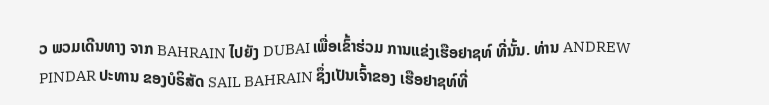ວ ພວມເດີນທາງ ຈາກ BAHRAIN ໄປຍັງ DUBAI ເພື່ອເຂົ້າຮ່ວມ ການແຂ່ງເຮືອຢາຊທ໌ ທີ່ນັ້ນ. ທ່ານ ANDREW PINDAR ປະທານ ຂອງບໍຣິສັດ SAIL BAHRAIN ຊຶ່ງເປັນເຈົ້າຂອງ ເຮືອຢາຊທ໌ທີ່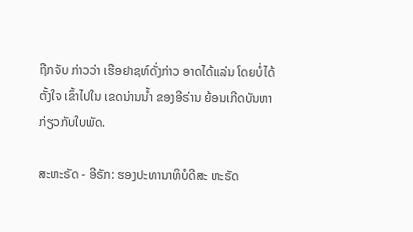ຖືກຈັບ ກ່າວວ່າ ເຮືອຢາຊທ໌ດັ່ງກ່າວ ອາດໄດ້ແລ່ນ ໂດຍບໍ່ໄດ້ຕັ້ງໃຈ ເຂົ້າໄປໃນ ເຂດນ່ານນ້ຳ ຂອງອີຣ່ານ ຍ້ອນເກີດບັນຫາ ກ່ຽວກັບໃບພັດ.

ສະຫະຣັດ - ອີຣັກ: ຮອງປະທານາທິບໍດີສະ ຫະຣັດ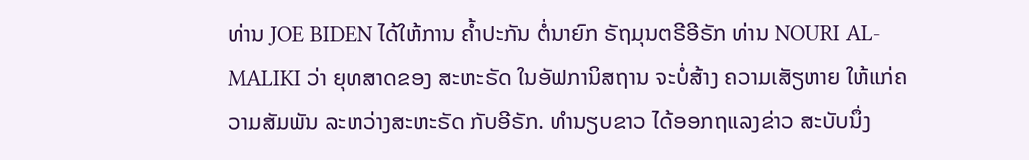ທ່ານ JOE BIDEN ໄດ້ໃຫ້ການ ຄ້ຳປະກັນ ຕໍ່ນາຍົກ ຣັຖມຸນຕຣີອີຣັກ ທ່ານ NOURI AL-MALIKI ວ່າ ຍຸທສາດຂອງ ສະຫະຣັດ ໃນອັຟການິສຖານ ຈະບໍ່ສ້າງ ຄວາມເສັຽຫາຍ ໃຫ້ແກ່ຄວາມສັມພັນ ລະຫວ່າງສະຫະຣັດ ກັບອີຣັກ. ທຳນຽບຂາວ ໄດ້ອອກຖແລງຂ່າວ ສະບັບນຶ່ງ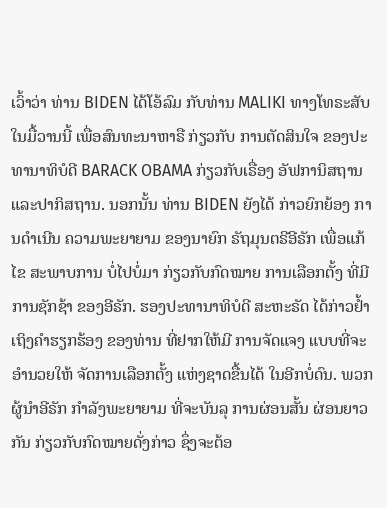ເວົ້າວ່າ ທ່ານ BIDEN ໄດ້ໂອ້ລົມ ກັບທ່ານ MALIKI ທາງໂທຣະສັບ ໃນມື້ວານນີ້ ເພື່ອສົນທະນາຫາຣື ກ່ຽວກັບ ການຕັດສິນໃຈ ຂອງປະທານາທິບໍດີ BARACK OBAMA ກ່ຽວກັບເຣື່ອງ ອັຟການິສຖານ ແລະປາກິສຖານ. ນອກນັ້ນ ທ່ານ BIDEN ຍັງໄດ້ ກ່າວຍົກຍ້ອງ ການດຳເນີນ ຄວາມພະຍາຍາມ ຂອງນາຍົກ ຣັຖມຸນຕຣີອີຣັກ ເພື່ອແກ້ໄຂ ສະພາບການ ບໍ່ໄປບໍ່ມາ ກ່ຽວກັບກົດໝາຍ ການເລືອກຕັ້ງ ທີ່ມີການຊັກຊ້າ ຂອງອີຣັກ. ຮອງປະທານາທິບໍດີ ສະຫະຣັດ ໄດ້ກ່າວຢ້ຳ ເຖິງຄຳຮຽກຮ້ອງ ຂອງທ່ານ ທີ່ຢາກໃຫ້ມີ ການຈັດແຈງ ແບບທີ່ຈະອຳນວຍໃຫ້ ຈັດການເລືອກຕັ້ງ ແຫ່ງຊາດຂື້ນໄດ້ ໃນອີກບໍ່ດົນ. ພວກຜູ້ນຳອີຣັກ ກຳລັງພະຍາຍາມ ທີ່ຈະບັນລຸ ການຜ່ອນສັ້ນ ຜ່ອນຍາວກັນ ກ່ຽວກັບກົດໝາຍດັ່ງກ່າວ ຊຶ່ງຈະຕ້ອ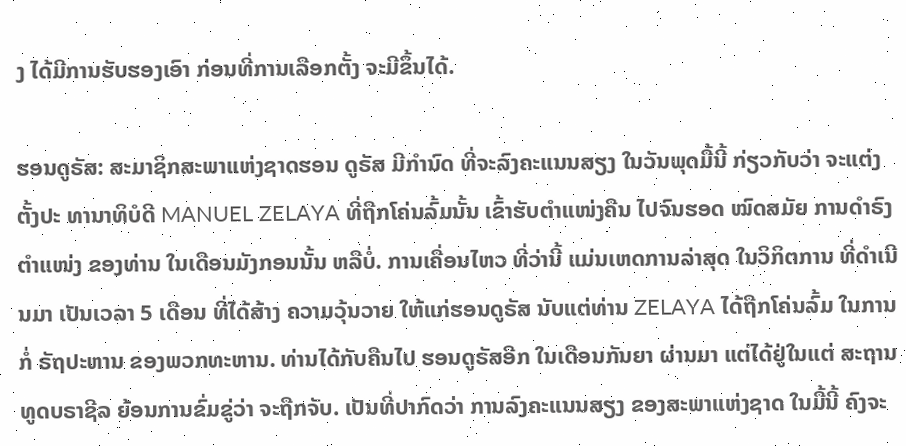ງ ໄດ້ມີການຮັບຮອງເອົາ ກ່ອນທີ່ການເລືອກຕັ້ງ ຈະມີຂຶ້ນໄດ້.

ຮອນດູຣັສ: ສະມາຊິກສະພາແຫ່ງຊາດຮອນ ດູຣັສ ມີກຳນົດ ທີ່ຈະລົງຄະແນນສຽງ ໃນວັນພຸດມື້ນີ້ ກ່ຽວກັບວ່າ ຈະແຕ່ງຕັ້ງປະ ທານາທິບໍດີ MANUEL ZELAYA ທີ່ຖືກໂຄ່ນລົ້ມນັ້ນ ເຂົ້າຮັບຕຳແໜ່ງຄືນ ໄປຈົນຮອດ ໝົດສມັຍ ການດຳຣົງຕຳແໜ່ງ ຂອງທ່ານ ໃນເດືອນມັງກອນນັ້ນ ຫລືບໍ່. ການເຄື່ອນໄຫວ ທີ່ວ່ານີ້ ແມ່ນເຫດການລ່າສຸດ ໃນວິກິຕການ ທີ່ດຳເນີນມາ ເປັນເວລາ 5 ເດືອນ ທີ່ໄດ້ສ້າງ ຄວາມວຸ້ນວາຍ ໃຫ້ແກ່ຮອນດູຣັສ ນັບແຕ່ທ່ານ ZELAYA ໄດ້ຖືກໂຄ່ນລົ້ມ ໃນການກໍ່ ຣັຖປະຫານ ຂອງພວກທະຫານ. ທ່ານໄດ້ກັບຄືນໄປ ຮອນດູຣັສອີກ ໃນເດືອນກັນຍາ ຜ່ານມາ ແຕ່ໄດ້ຢູ່ໃນແຕ່ ສະຖານທູດບຣາຊີລ ຍ້ອນການຂົ່ມຂູ່ວ່າ ຈະຖືກຈັບ. ເປັນທີ່ປາກົດວ່າ ການລົງຄະແນນສຽງ ຂອງສະພາແຫ່ງຊາດ ໃນມື້ນີ້ ຄົງຈະ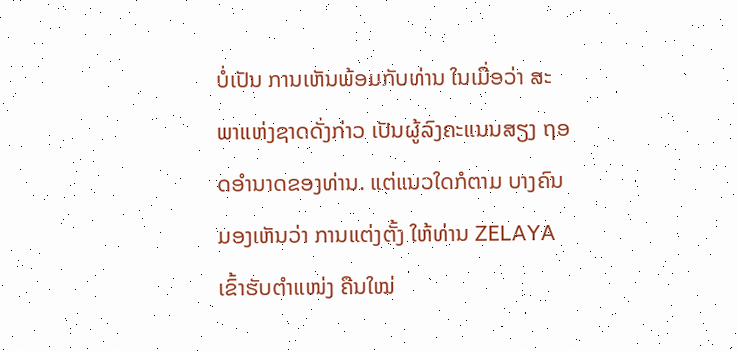ບໍ່ເປັນ ການເຫັນພ້ອມກັບທ່ານ ໃນເມື່ອວ່າ ສະພາແຫ່ງຊາດດັ່ງກ່າວ ເປັນຜູ້ລົງຄະແນນສຽງ ຖອດອຳນາດຂອງທ່ານ. ແຕ່ແນວໃດກໍຕາມ ບາງຄົນ ມອງເຫັນວ່າ ການແຕ່ງຕັ້ງ ໃຫ້ທ່ານ ZELAYA ເຂົ້າຮັບຕຳແໜ່ງ ຄືນໃໝ່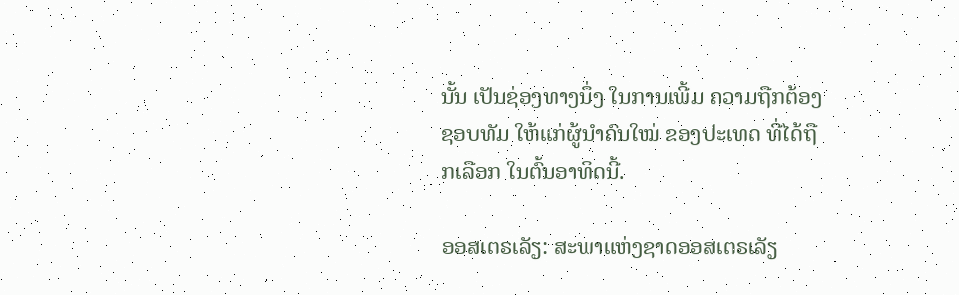ນັ້ນ ເປັນຊ່ອງທາງນຶ່ງ ໃນການເພີ້ມ ຄວາມຖືກຕ້ອງຊອບທັມ ໃຫ້ແກ່ຜູ້ນຳຄົນໃໝ່ ຂອງປະເທດ ທີ່ໄດ້ຖືກເລືອກ ໃນຕົ້ນອາທິດນີ້.

ອອສເຕຣເລັຽ: ສະພາແຫ່ງຊາດອອສເຕຣເລັຽ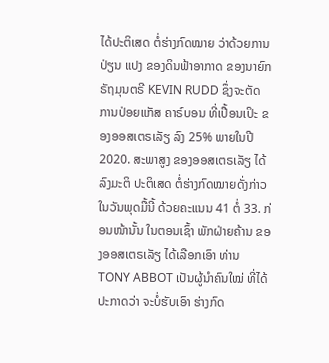ໄດ້ປະຕິເສດ ຕໍ່ຮ່າງກົດໝາຍ ວ່າດ້ວຍການປ່ຽນ ແປງ ຂອງດິນຟ້າອາກາດ ຂອງນາຍົກຣັຖມຸນຕຣີ KEVIN RUDD ຊຶ່ງຈະຕັດ ການປ່ອຍແກັສ ຄາຣ໌ບອນ ທີ່ເປື້ອນເປິະ ຂອງອອສເຕຣເລັຽ ລົງ 25% ພາຍໃນປີ 2020. ສະພາສູງ ຂອງອອສເຕຣເລັຽ ໄດ້ລົງມະຕິ ປະຕິເສດ ຕໍ່ຮ່າງກົດໝາຍດັ່ງກ່າວ ໃນວັນພຸດມື້ນີ້ ດ້ວຍຄະແນນ 41 ຕໍ່ 33. ກ່ອນໜ້ານັ້ນ ໃນຕອນເຊົ້າ ພັກຝ່າຍຄ້ານ ຂອງອອສເຕຣເລັຽ ໄດ້ເລືອກເອົາ ທ່ານ TONY ABBOT ເປັນຜູ້ນຳຄົນໃໝ່ ທີ່ໄດ້ປະກາດວ່າ ຈະບໍ່ຮັບເອົາ ຮ່າງກົດ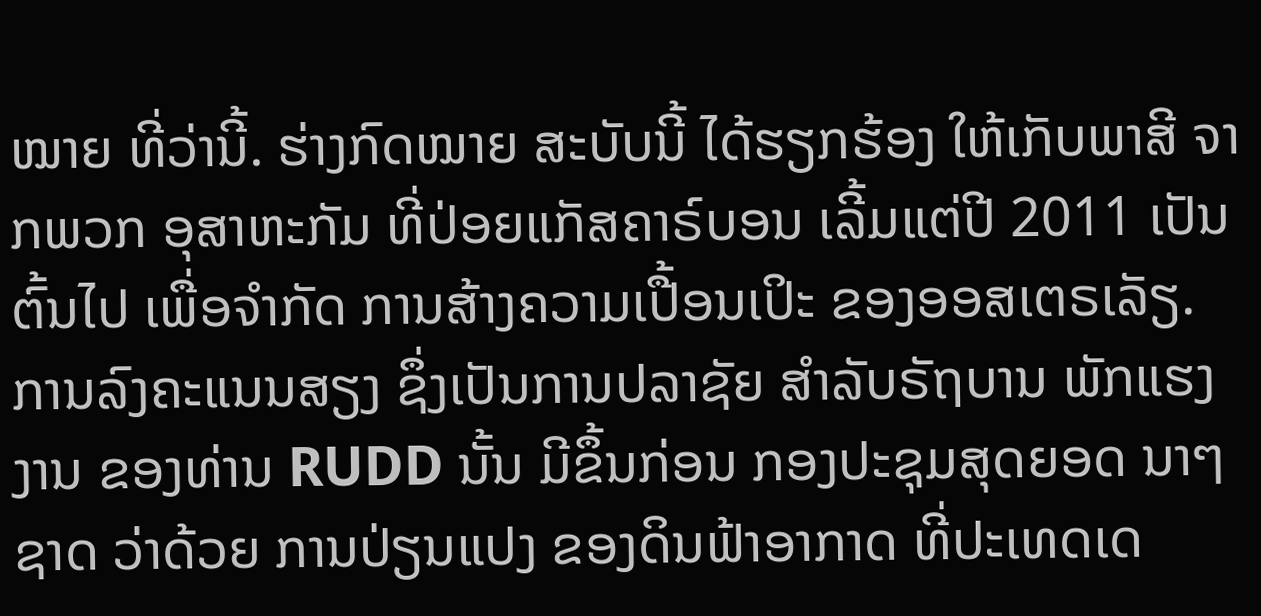ໝາຍ ທີ່ວ່ານີ້. ຮ່າງກົດໝາຍ ສະບັບນີ້ ໄດ້ຮຽກຮ້ອງ ໃຫ້ເກັບພາສີ ຈາກພວກ ອຸສາຫະກັມ ທີ່ປ່ອຍແກັສຄາຣ໌ບອນ ເລີ້ມແຕ່ປີ 2011 ເປັນຕົ້ນໄປ ເພື່ອຈຳກັດ ການສ້າງຄວາມເປື້ອນເປິະ ຂອງອອສເຕຣເລັຽ. ການລົງຄະແນນສຽງ ຊຶ່ງເປັນການປລາຊັຍ ສຳລັບຣັຖບານ ພັກແຮງງານ ຂອງທ່ານ RUDD ນັ້ນ ມີຂຶ້ນກ່ອນ ກອງປະຊຸມສຸດຍອດ ນາໆຊາດ ວ່າດ້ວຍ ການປ່ຽນແປງ ຂອງດິນຟ້າອາກາດ ທີ່ປະເທດເດ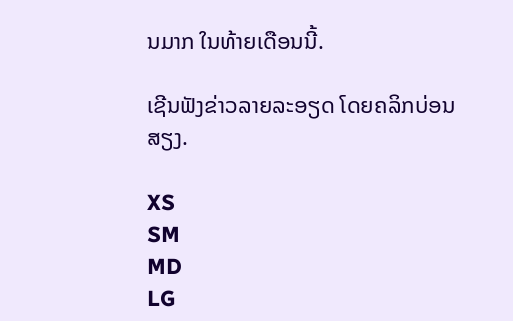ນມາກ ໃນທ້າຍເດືອນນີ້.

ເຊີນຟັງຂ່າວລາຍລະອຽດ ໂດຍຄລິກບ່ອນສຽງ.

XS
SM
MD
LG